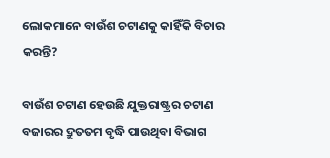ଲୋକମାନେ ବାଉଁଶ ଚଟାଣକୁ କାହିଁକି ବିଚାର କରନ୍ତି?

ବାଉଁଶ ଚଟାଣ ହେଉଛି ଯୁକ୍ତରାଷ୍ଟ୍ରର ଚଟାଣ ବଜାରର ଦ୍ରୁତତମ ବୃଦ୍ଧି ପାଉଥିବା ବିଭାଗ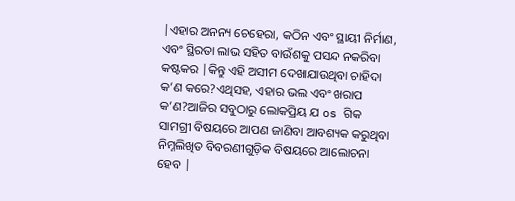|ଏହାର ଅନନ୍ୟ ଚେହେରା, କଠିନ ଏବଂ ସ୍ଥାୟୀ ନିର୍ମାଣ, ଏବଂ ସ୍ଥିରତା ଲାଭ ସହିତ ବାଉଁଶକୁ ପସନ୍ଦ ନକରିବା କଷ୍ଟକର |କିନ୍ତୁ ଏହି ଅସୀମ ଦେଖାଯାଉଥିବା ଚାହିଦା କ’ଣ କରେ?ଏଥିସହ, ଏହାର ଭଲ ଏବଂ ଖରାପ କ’ଣ?ଆଜିର ସବୁଠାରୁ ଲୋକପ୍ରିୟ ଯ os ଗିକ ସାମଗ୍ରୀ ବିଷୟରେ ଆପଣ ଜାଣିବା ଆବଶ୍ୟକ କରୁଥିବା ନିମ୍ନଲିଖିତ ବିବରଣୀଗୁଡ଼ିକ ବିଷୟରେ ଆଲୋଚନା ହେବ |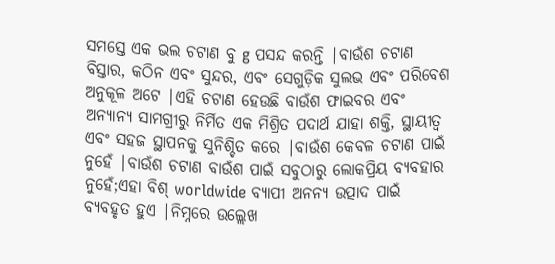ସମସ୍ତେ ଏକ ଭଲ ଚଟାଣ ବୁ g ପସନ୍ଦ କରନ୍ତି |ବାଉଁଶ ଚଟାଣ ବିସ୍ତାର, କଠିନ ଏବଂ ସୁନ୍ଦର, ଏବଂ ସେଗୁଡ଼ିକ ସୁଲଭ ଏବଂ ପରିବେଶ ଅନୁକୂଳ ଅଟେ |ଏହି ଚଟାଣ ହେଉଛି ବାଉଁଶ ଫାଇବର ଏବଂ ଅନ୍ୟାନ୍ୟ ସାମଗ୍ରୀରୁ ନିର୍ମିତ ଏକ ମିଶ୍ରିତ ପଦାର୍ଥ ଯାହା ଶକ୍ତି, ସ୍ଥାୟୀତ୍ୱ ଏବଂ ସହଜ ସ୍ଥାପନକୁ ସୁନିଶ୍ଚିତ କରେ |ବାଉଁଶ କେବଳ ଚଟାଣ ପାଇଁ ନୁହେଁ |ବାଉଁଶ ଚଟାଣ ବାଉଁଶ ପାଇଁ ସବୁଠାରୁ ଲୋକପ୍ରିୟ ବ୍ୟବହାର ନୁହେଁ;ଏହା ବିଶ୍ worldwide ବ୍ୟାପୀ ଅନନ୍ୟ ଉତ୍ପାଦ ପାଇଁ ବ୍ୟବହୃତ ହୁଏ |ନିମ୍ନରେ ଉଲ୍ଲେଖ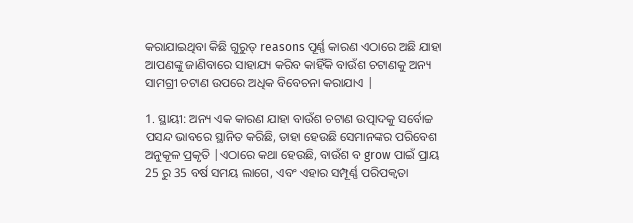କରାଯାଇଥିବା କିଛି ଗୁରୁତ୍ reasons ପୂର୍ଣ୍ଣ କାରଣ ଏଠାରେ ଅଛି ଯାହା ଆପଣଙ୍କୁ ଜାଣିବାରେ ସାହାଯ୍ୟ କରିବ କାହିଁକି ବାଉଁଶ ଚଟାଣକୁ ଅନ୍ୟ ସାମଗ୍ରୀ ଚଟାଣ ଉପରେ ଅଧିକ ବିବେଚନା କରାଯାଏ |

1. ସ୍ଥାୟୀ: ଅନ୍ୟ ଏକ କାରଣ ଯାହା ବାଉଁଶ ଚଟାଣ ଉତ୍ପାଦକୁ ସର୍ବୋଚ୍ଚ ପସନ୍ଦ ଭାବରେ ସ୍ଥାନିତ କରିଛି, ତାହା ହେଉଛି ସେମାନଙ୍କର ପରିବେଶ ଅନୁକୂଳ ପ୍ରକୃତି |ଏଠାରେ କଥା ହେଉଛି, ବାଉଁଶ ବ grow ପାଇଁ ପ୍ରାୟ 25 ରୁ 35 ବର୍ଷ ସମୟ ଲାଗେ, ଏବଂ ଏହାର ସମ୍ପୂର୍ଣ୍ଣ ପରିପକ୍ୱତା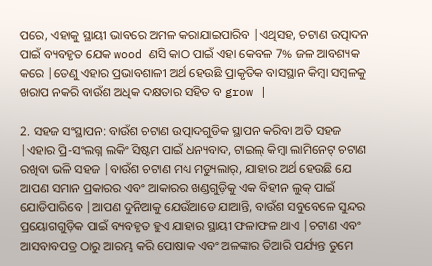ପରେ, ଏହାକୁ ସ୍ଥାୟୀ ଭାବରେ ଅମଳ କରାଯାଇପାରିବ |ଏଥିସହ, ଚଟାଣ ଉତ୍ପାଦନ ପାଇଁ ବ୍ୟବହୃତ ଯେକ wood ଣସି କାଠ ପାଇଁ ଏହା କେବଳ 7% ଜଳ ଆବଶ୍ୟକ କରେ |ତେଣୁ ଏହାର ପ୍ରଭାବଶାଳୀ ଅର୍ଥ ହେଉଛି ପ୍ରାକୃତିକ ବାସସ୍ଥାନ କିମ୍ବା ସମ୍ବଳକୁ ଖରାପ ନକରି ବାଉଁଶ ଅଧିକ ଦକ୍ଷତାର ସହିତ ବ grow |

2. ସହଜ ସଂସ୍ଥାପନ: ବାଉଁଶ ଚଟାଣ ଉତ୍ପାଦଗୁଡିକ ସ୍ଥାପନ କରିବା ଅତି ସହଜ |ଏହାର ପ୍ରି-ସଂଲଗ୍ନ ଲକିଂ ସିଷ୍ଟମ ପାଇଁ ଧନ୍ୟବାଦ, ଟାଇଲ୍ କିମ୍ବା ଲାମିନେଟ୍ ଚଟାଣ ରଖିବା ଭଳି ସହଜ |ବାଉଁଶ ଚଟାଣ ମଧ୍ୟ ମଡ୍ୟୁଲାର୍, ଯାହାର ଅର୍ଥ ହେଉଛି ଯେ ଆପଣ ସମାନ ପ୍ରକାରର ଏବଂ ଆକାରର ଖଣ୍ଡଗୁଡ଼ିକୁ ଏକ ବିହୀନ ଲୁକ୍ ପାଇଁ ଯୋଡିପାରିବେ |ଆପଣ ଦୁନିଆକୁ ଯେଉଁଆଡେ ଯାଆନ୍ତି, ବାଉଁଶ ସବୁବେଳେ ସୁନ୍ଦର ପ୍ରୟୋଗଗୁଡ଼ିକ ପାଇଁ ବ୍ୟବହୃତ ହୁଏ ଯାହାର ସ୍ଥାୟୀ ଫଳାଫଳ ଥାଏ |ଚଟାଣ ଏବଂ ଆସବାବପତ୍ର ଠାରୁ ଆରମ୍ଭ କରି ପୋଷାକ ଏବଂ ଅଳଙ୍କାର ତିଆରି ପର୍ଯ୍ୟନ୍ତ ତୁମେ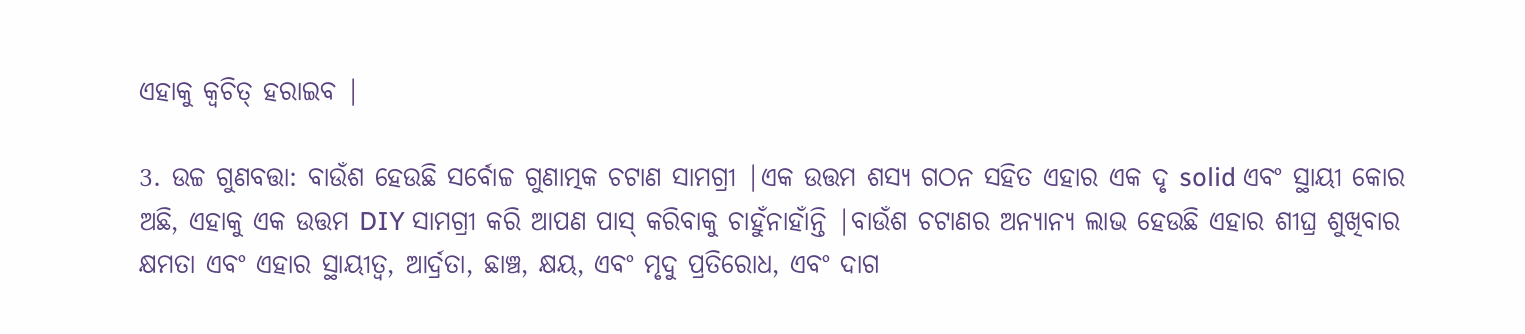ଏହାକୁ କ୍ୱଚିତ୍ ହରାଇବ |

3. ଉଚ୍ଚ ଗୁଣବତ୍ତା: ବାଉଁଶ ହେଉଛି ସର୍ବୋଚ୍ଚ ଗୁଣାତ୍ମକ ଚଟାଣ ସାମଗ୍ରୀ |ଏକ ଉତ୍ତମ ଶସ୍ୟ ଗଠନ ସହିତ ଏହାର ଏକ ଦୃ solid ଏବଂ ସ୍ଥାୟୀ କୋର ଅଛି, ଏହାକୁ ଏକ ଉତ୍ତମ DIY ସାମଗ୍ରୀ କରି ଆପଣ ପାସ୍ କରିବାକୁ ଚାହୁଁନାହାଁନ୍ତି |ବାଉଁଶ ଚଟାଣର ଅନ୍ୟାନ୍ୟ ଲାଭ ହେଉଛି ଏହାର ଶୀଘ୍ର ଶୁଖିବାର କ୍ଷମତା ଏବଂ ଏହାର ସ୍ଥାୟୀତ୍ୱ, ଆର୍ଦ୍ରତା, ଛାଞ୍ଚ, କ୍ଷୟ, ଏବଂ ମୃଦୁ ପ୍ରତିରୋଧ, ଏବଂ ଦାଗ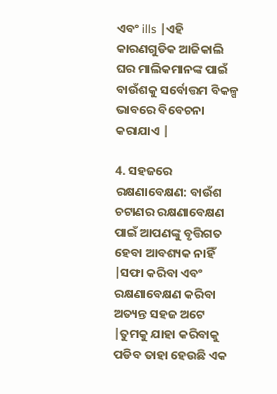ଏବଂ ills |ଏହି କାରଣଗୁଡିକ ଆଜିକାଲି ଘର ମାଲିକମାନଙ୍କ ପାଇଁ ବାଉଁଶକୁ ସର୍ବୋତ୍ତମ ବିକଳ୍ପ ଭାବରେ ବିବେଚନା କରାଯାଏ |

4. ସହଜରେ ରକ୍ଷଣାବେକ୍ଷଣ: ବାଉଁଶ ଚଟାଣର ରକ୍ଷଣାବେକ୍ଷଣ ପାଇଁ ଆପଣଙ୍କୁ ବୃତ୍ତିଗତ ହେବା ଆବଶ୍ୟକ ନାହିଁ |ସଫା କରିବା ଏବଂ ରକ୍ଷଣାବେକ୍ଷଣ କରିବା ଅତ୍ୟନ୍ତ ସହଜ ଅଟେ |ତୁମକୁ ଯାହା କରିବାକୁ ପଡିବ ତାହା ହେଉଛି ଏକ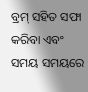ବ୍ରମ୍ ସହିତ ସଫା କରିବା ଏବଂ ସମୟ ସମୟରେ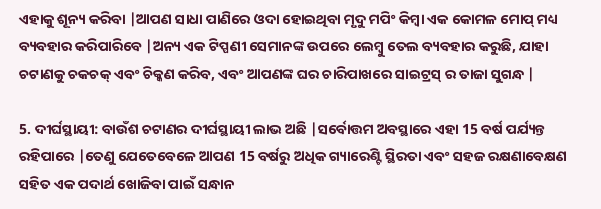ଏହାକୁ ଶୂନ୍ୟ କରିବା |ଆପଣ ସାଧା ପାଣିରେ ଓଦା ହୋଇଥିବା ମୃଦୁ ମପିଂ କିମ୍ବା ଏକ କୋମଳ ମୋପ୍ ମଧ୍ୟ ବ୍ୟବହାର କରିପାରିବେ |ଅନ୍ୟ ଏକ ଟିପ୍ପଣୀ ସେମାନଙ୍କ ଉପରେ ଲେମ୍ବୁ ତେଲ ବ୍ୟବହାର କରୁଛି, ଯାହା ଚଟାଣକୁ ଚକଚକ୍ ଏବଂ ଚିକ୍କଣ କରିବ, ଏବଂ ଆପଣଙ୍କ ଘର ଚାରିପାଖରେ ସାଇଟ୍ରସ୍ ର ତାଜା ସୁଗନ୍ଧ |

5. ଦୀର୍ଘସ୍ଥାୟୀ: ବାଉଁଶ ଚଟାଣର ଦୀର୍ଘସ୍ଥାୟୀ ଲାଭ ଅଛି |ସର୍ବୋତ୍ତମ ଅବସ୍ଥାରେ ଏହା 15 ବର୍ଷ ପର୍ଯ୍ୟନ୍ତ ରହିପାରେ |ତେଣୁ ଯେତେବେଳେ ଆପଣ 15 ବର୍ଷରୁ ଅଧିକ ଗ୍ୟାରେଣ୍ଟି ସ୍ଥିରତା ଏବଂ ସହଜ ରକ୍ଷଣାବେକ୍ଷଣ ସହିତ ଏକ ପଦାର୍ଥ ଖୋଜିବା ପାଇଁ ସନ୍ଧାନ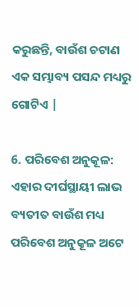କରୁଛନ୍ତି, ବାଉଁଶ ଚଟାଣ ଏକ ସମ୍ଭାବ୍ୟ ପସନ୍ଦ ମଧ୍ୟରୁ ଗୋଟିଏ |

6. ପରିବେଶ ଅନୁକୂଳ: ଏହାର ଦୀର୍ଘସ୍ଥାୟୀ ଲାଭ ବ୍ୟତୀତ ବାଉଁଶ ମଧ୍ୟ ପରିବେଶ ଅନୁକୂଳ ଅଟେ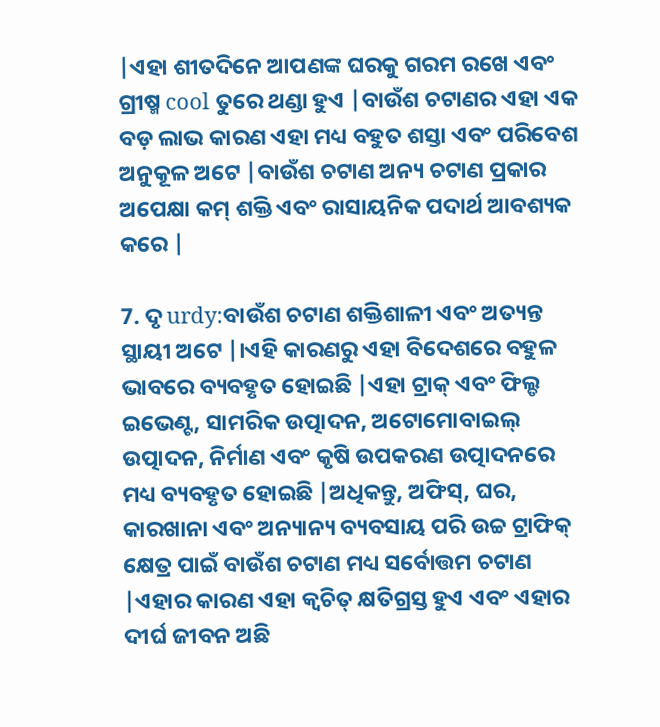|ଏହା ଶୀତଦିନେ ଆପଣଙ୍କ ଘରକୁ ଗରମ ରଖେ ଏବଂ ଗ୍ରୀଷ୍ମ cool ତୁରେ ଥଣ୍ଡା ହୁଏ |ବାଉଁଶ ଚଟାଣର ଏହା ଏକ ବଡ଼ ଲାଭ କାରଣ ଏହା ମଧ୍ୟ ବହୁତ ଶସ୍ତା ଏବଂ ପରିବେଶ ଅନୁକୂଳ ଅଟେ |ବାଉଁଶ ଚଟାଣ ଅନ୍ୟ ଚଟାଣ ପ୍ରକାର ଅପେକ୍ଷା କମ୍ ଶକ୍ତି ଏବଂ ରାସାୟନିକ ପଦାର୍ଥ ଆବଶ୍ୟକ କରେ |

7. ଦୃ urdy:ବାଉଁଶ ଚଟାଣ ଶକ୍ତିଶାଳୀ ଏବଂ ଅତ୍ୟନ୍ତ ସ୍ଥାୟୀ ଅଟେ |।ଏହି କାରଣରୁ ଏହା ବିଦେଶରେ ବହୁଳ ଭାବରେ ବ୍ୟବହୃତ ହୋଇଛି |ଏହା ଟ୍ରାକ୍ ଏବଂ ଫିଲ୍ଡ ଇଭେଣ୍ଟ, ସାମରିକ ଉତ୍ପାଦନ, ଅଟୋମୋବାଇଲ୍ ଉତ୍ପାଦନ, ନିର୍ମାଣ ଏବଂ କୃଷି ଉପକରଣ ଉତ୍ପାଦନରେ ମଧ୍ୟ ବ୍ୟବହୃତ ହୋଇଛି |ଅଧିକନ୍ତୁ, ଅଫିସ୍, ଘର, କାରଖାନା ଏବଂ ଅନ୍ୟାନ୍ୟ ବ୍ୟବସାୟ ପରି ଉଚ୍ଚ ଟ୍ରାଫିକ୍ କ୍ଷେତ୍ର ପାଇଁ ବାଉଁଶ ଚଟାଣ ମଧ୍ୟ ସର୍ବୋତ୍ତମ ଚଟାଣ |ଏହାର କାରଣ ଏହା କ୍ୱଚିତ୍ କ୍ଷତିଗ୍ରସ୍ତ ହୁଏ ଏବଂ ଏହାର ଦୀର୍ଘ ଜୀବନ ଅଛି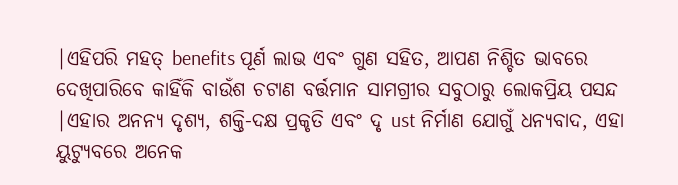|ଏହିପରି ମହତ୍ benefits ପୂର୍ଣ ଲାଭ ଏବଂ ଗୁଣ ସହିତ, ଆପଣ ନିଶ୍ଚିତ ଭାବରେ ଦେଖିପାରିବେ କାହିଁକି ବାଉଁଶ ଚଟାଣ ବର୍ତ୍ତମାନ ସାମଗ୍ରୀର ସବୁଠାରୁ ଲୋକପ୍ରିୟ ପସନ୍ଦ |ଏହାର ଅନନ୍ୟ ଦୃଶ୍ୟ, ଶକ୍ତି-ଦକ୍ଷ ପ୍ରକୃତି ଏବଂ ଦୃ ust ନିର୍ମାଣ ଯୋଗୁଁ ଧନ୍ୟବାଦ, ଏହା ୟୁଟ୍ୟୁବରେ ଅନେକ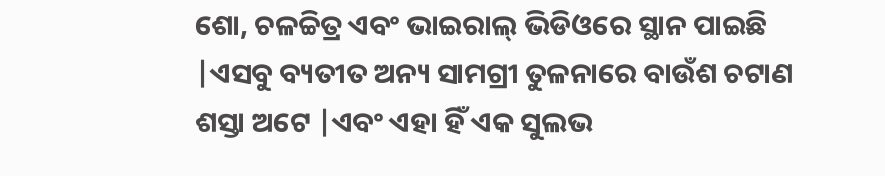ଶୋ, ଚଳଚ୍ଚିତ୍ର ଏବଂ ଭାଇରାଲ୍ ଭିଡିଓରେ ସ୍ଥାନ ପାଇଛି |ଏସବୁ ବ୍ୟତୀତ ଅନ୍ୟ ସାମଗ୍ରୀ ତୁଳନାରେ ବାଉଁଶ ଚଟାଣ ଶସ୍ତା ଅଟେ |ଏବଂ ଏହା ହିଁ ଏକ ସୁଲଭ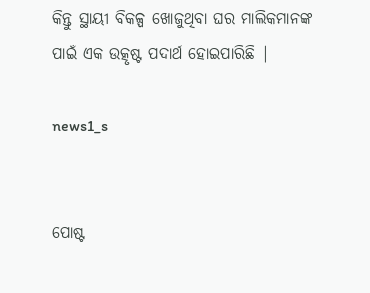କିନ୍ତୁ ସ୍ଥାୟୀ ବିକଳ୍ପ ଖୋଜୁଥିବା ଘର ମାଲିକମାନଙ୍କ ପାଇଁ ଏକ ଉତ୍କୃଷ୍ଟ ପଦାର୍ଥ ହୋଇପାରିଛି |

news1_s


ପୋଷ୍ଟ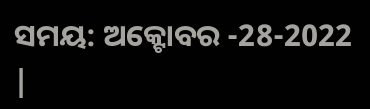ସମୟ: ଅକ୍ଟୋବର -28-2022 |